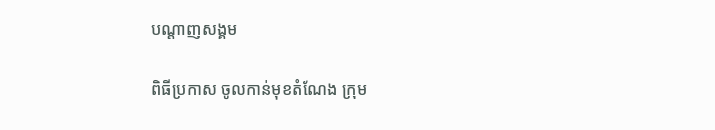បណ្តាញសង្គម

ពិធីប្រកាស ចូលកាន់មុខតំណែង ក្រុម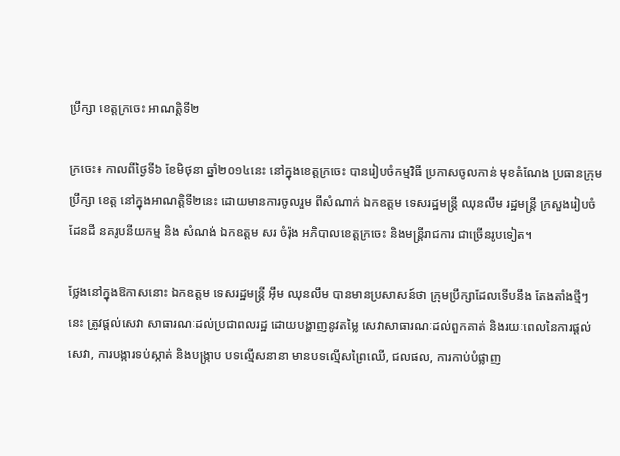ប្រឹក្សា ខេត្តក្រចេះ អាណត្តិទី២

ក្រចេះ៖ កាលពីថ្ងៃទី៦ ខែមិថុនា ឆ្នាំ២០១៤នេះ នៅក្នុងខេត្តក្រចេះ បានរៀបចំកម្មវិធី ប្រកាសចូលកាន់ មុខតំណែង ប្រធានក្រុមប្រឹក្សា ខេត្ត នៅក្នុងអាណត្តិទី២នេះ ដោយមានការចូលរួម ពីសំណាក់ ឯកឧត្តម ទេសរដ្ឋមន្ត្រី ឈុនលឹម រដ្ឋមន្ត្រី ក្រសួងរៀបចំដែនដី នគរូបនីយកម្ម និង សំណង់ ឯកឧត្តម សរ ចំរ៉ុង អភិបាលខេត្តក្រចេះ និងមន្ត្រីរាជការ ជាច្រើនរូបទៀត។

ថ្លែងនៅក្នុងឱកាសនោះ ឯកឧត្តម ទេសរដ្ឋមន្ត្រី អ៊ឹម ឈុនលឹម បានមានប្រសាសន៍ថា ក្រុមប្រឹក្សាដែលទើបនឹង តែងតាំងថ្មីៗនេះ ត្រូវផ្តល់សេវា សាធារណៈដល់ប្រជាពលរដ្ឋ ដោយបង្ហាញនូវតម្លៃ សេវាសាធារណៈដល់ពួកគាត់ និងរយៈពេលនៃការផ្តល់សេវា, ការបង្ការទប់ស្កាត់ និងបង្រ្កាប បទល្មើសនានា មានបទល្មើសព្រៃឈើ, ជលផល, ការកាប់បំផ្លាញ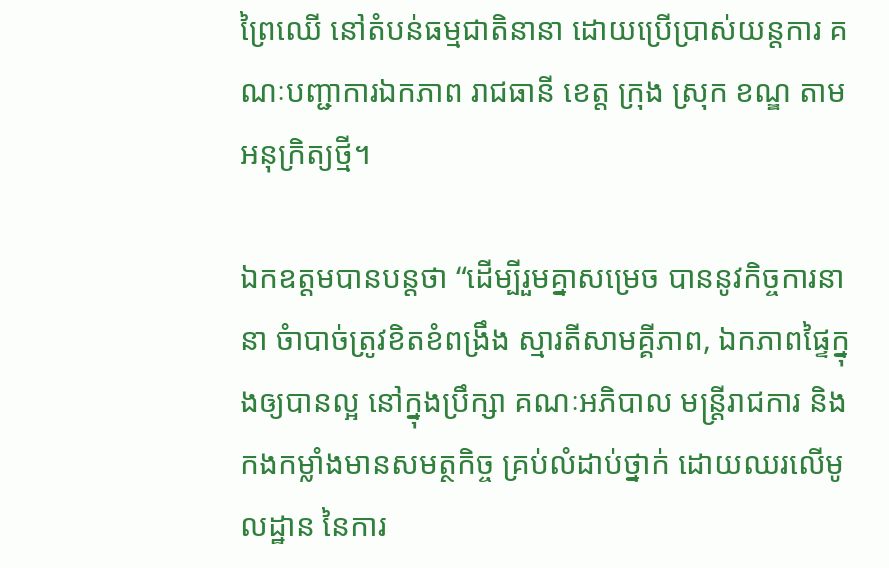ព្រៃឈើ នៅតំបន់ធម្មជាតិនានា ដោយប្រើប្រាស់យន្តការ គណៈបញ្ជាការឯកភាព រាជធានី ខេត្ត ក្រុង ស្រុក ខណ្ឌ តាមអនុក្រិត្យថ្មី។

ឯកឧត្តមបានបន្តថា “ដើម្បីរួមគ្នាសម្រេច បាននូវកិច្ចការនានា ចំាបាច់ត្រូវខិតខំពង្រឹង ស្មារតីសាមគ្គីភាព, ឯកភាពផ្ទៃក្នុងឲ្យបានល្អ នៅក្នុងប្រឹក្សា គណៈអភិបាល មន្ត្រីរាជការ និងកងកម្លាំងមានសមត្ថកិច្ច គ្រប់លំដាប់ថ្នាក់ ដោយឈរលើមូលដ្ឋាន នៃការ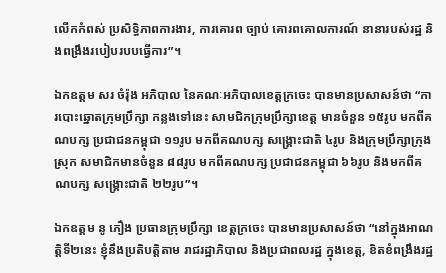លើកកំពស់ ប្រសិទ្ធិភាពការងារ, ការគោរព ច្បាប់ គោរពគោលការណ៍ នានារបស់រដ្ឋ និងពង្រឹងរបៀបរបបធ្វើការ”។

ឯកឧត្តម សរ ចំរ៉ុង អភិបាល នៃគណៈអភិបាលខេត្តក្រចេះ បានមានប្រសាសន៍ថា “ការបោះឆ្នោតក្រុមប្រឹក្សា កន្លងទៅនេះ សាមជិកក្រុមប្រឹក្សាខេត្ត មានចំនួន ១៥រូប មកពីគណបក្ស ប្រជាជនកម្ពុជា ១១រូប មកពីគណបក្ស សង្រ្គោះជាតិ ៤រូប និងក្រុមប្រឹក្សាក្រុង ស្រុក សមាជិកមានចំនួន ៨៨រូប មកពីគណបក្ស ប្រជាជនកម្ពុជា ៦៦រូប និងមកពីគណបក្ស សង្គ្រោះជាតិ ២២រូប”។

ឯកឧត្តម នូ ភឿង ប្រធានក្រុមប្រឹក្សា ខេត្តក្រចេះ បានមានប្រសាសន៍ថា “នៅក្នុងអាណត្តិទី២នេះ ខ្ញុំនឹងប្រតិបត្តិតាម រាជរដ្ឋាភិបាល និងប្រជាពលរដ្ឋ ក្នុងខេត្ត, ខិតខំពង្រឹងរដ្ឋ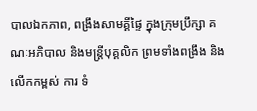បាលឯកភាព, ពង្រឹងសាមគ្គីផ្ទៃ ក្នុងក្រុមប្រឹក្សា គណៈអភិបាល និងមន្ត្រីបុគ្គលិក ព្រមទាំងពង្រឹង និងលើកកម្ពស់ ការ ទំ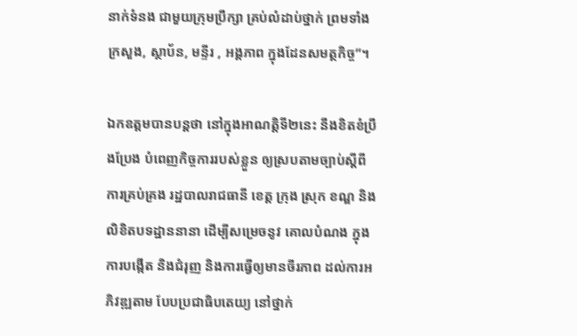នាក់ទំនង ជាមួយក្រុមប្រឹក្សា គ្រប់លំដាប់ថ្នាក់ ព្រមទាំងក្រសួង, ស្ថាប័ន, មន្ទីរ , អង្គភាព ក្នុងដែនសមត្ថកិច្ច”។

ឯកឧត្តមបានបន្តថា នៅក្នុងអាណត្តិទី២នេះ នឹងខិតខំប្រឹងប្រែង បំពេញកិច្ចការរបស់ខ្លួន ឲ្យស្របតាមច្បាប់ស្តីពី ការគ្រប់គ្រង រដ្ឋបាលរាជធានី ខេត្ត ក្រុង ស្រុក ខណ្ឌ និងលិខិតបទដ្ឋាននានា ដើម្បីសម្រេចនូវ គោលបំណង ក្នុងការបង្កើត និងជំរុញ និងការធ្វើឲ្យមានចីរភាព ដល់ការអភិវឌ្ឍតាម បែបប្រជាធិបតេយ្យ នៅថ្នាក់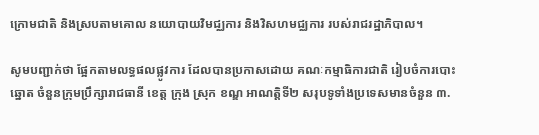ក្រោមជាតិ និងស្របតាមគោល នយោបាយវិមជ្ឈការ និងវិសហមជ្ឈការ របស់រាជរដ្ឋាភិបាល។

សូមបញ្ជាក់ថា ផ្អែកតាមលទ្ធផលផ្លូវការ ដែលបានប្រកាសដោយ គណៈកម្មាធិការជាតិ រៀបចំការបោះឆ្នោត ចំនួនក្រុមប្រឹក្សារាជធានី ខេត្ត ក្រុង ស្រុក ខណ្ឌ អាណត្តិទី២ សរុបទូទាំងប្រទេសមានចំនួន ៣.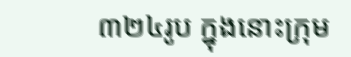៣២៤រូប ក្នុងនោះក្រុម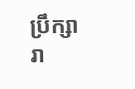ប្រឹក្សារា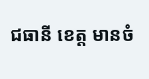ជធានី ខេត្ត មានចំ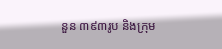នួន ៣៩៣រូប និងក្រុម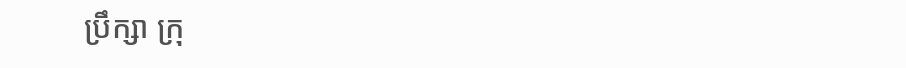ប្រឹក្សា ក្រុ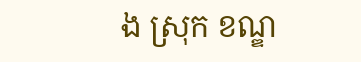ង ស្រុក ខណ្ឌ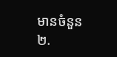មានចំនួន២.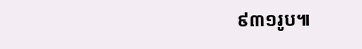៩៣១រូប៕